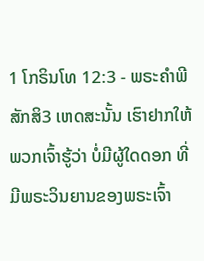1 ໂກຣິນໂທ 12:3 - ພຣະຄຳພີສັກສິ3 ເຫດສະນັ້ນ ເຮົາຢາກໃຫ້ພວກເຈົ້າຮູ້ວ່າ ບໍ່ມີຜູ້ໃດດອກ ທີ່ມີພຣະວິນຍານຂອງພຣະເຈົ້າ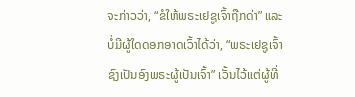ຈະກ່າວວ່າ, “ຂໍໃຫ້ພຣະເຢຊູເຈົ້າຖືກດ່າ” ແລະບໍ່ມີຜູ້ໃດດອກອາດເວົ້າໄດ້ວ່າ, “ພຣະເຢຊູເຈົ້າຊົງເປັນອົງພຣະຜູ້ເປັນເຈົ້າ” ເວັ້ນໄວ້ແຕ່ຜູ້ທີ່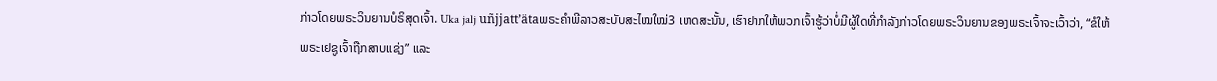ກ່າວໂດຍພຣະວິນຍານບໍຣິສຸດເຈົ້າ. Uka jalj uñjjattʼätaພຣະຄຳພີລາວສະບັບສະໄໝໃໝ່3 ເຫດສະນັ້ນ, ເຮົາຢາກໃຫ້ພວກເຈົ້າຮູ້ວ່າບໍ່ມີຜູ້ໃດທີ່ກຳລັງກ່າວໂດຍພຣະວິນຍານຂອງພຣະເຈົ້າຈະເວົ້າວ່າ, “ຂໍໃຫ້ພຣະເຢຊູເຈົ້າຖືກສາບແຊ່ງ” ແລະ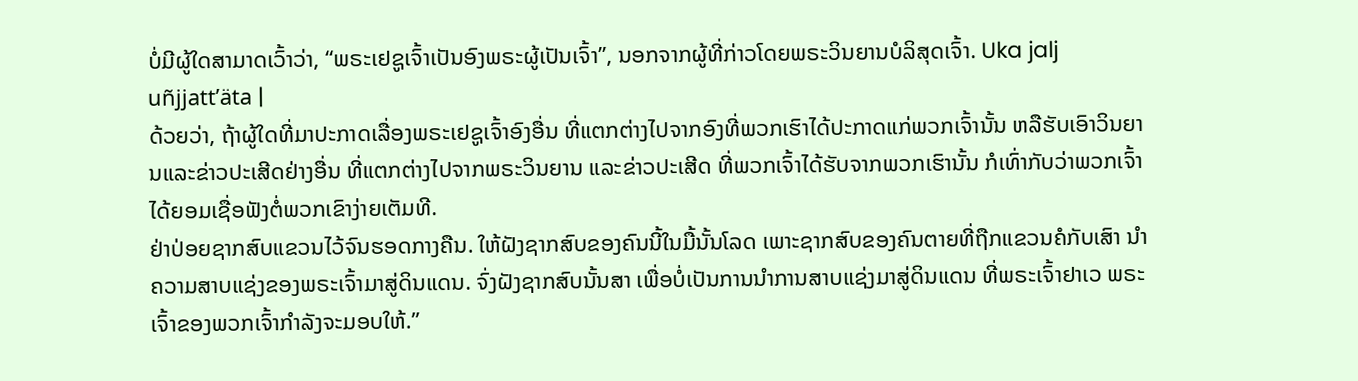ບໍ່ມີຜູ້ໃດສາມາດເວົ້າວ່າ, “ພຣະເຢຊູເຈົ້າເປັນອົງພຣະຜູ້ເປັນເຈົ້າ”, ນອກຈາກຜູ້ທີ່ກ່າວໂດຍພຣະວິນຍານບໍລິສຸດເຈົ້າ. Uka jalj uñjjattʼäta |
ດ້ວຍວ່າ, ຖ້າຜູ້ໃດທີ່ມາປະກາດເລື່ອງພຣະເຢຊູເຈົ້າອົງອື່ນ ທີ່ແຕກຕ່າງໄປຈາກອົງທີ່ພວກເຮົາໄດ້ປະກາດແກ່ພວກເຈົ້ານັ້ນ ຫລືຮັບເອົາວິນຍານແລະຂ່າວປະເສີດຢ່າງອື່ນ ທີ່ແຕກຕ່າງໄປຈາກພຣະວິນຍານ ແລະຂ່າວປະເສີດ ທີ່ພວກເຈົ້າໄດ້ຮັບຈາກພວກເຮົານັ້ນ ກໍເທົ່າກັບວ່າພວກເຈົ້າໄດ້ຍອມເຊື່ອຟັງຕໍ່ພວກເຂົາງ່າຍເຕັມທີ.
ຢ່າປ່ອຍຊາກສົບແຂວນໄວ້ຈົນຮອດກາງຄືນ. ໃຫ້ຝັງຊາກສົບຂອງຄົນນີ້ໃນມື້ນັ້ນໂລດ ເພາະຊາກສົບຂອງຄົນຕາຍທີ່ຖືກແຂວນຄໍກັບເສົາ ນຳຄວາມສາບແຊ່ງຂອງພຣະເຈົ້າມາສູ່ດິນແດນ. ຈົ່ງຝັງຊາກສົບນັ້ນສາ ເພື່ອບໍ່ເປັນການນຳການສາບແຊ່ງມາສູ່ດິນແດນ ທີ່ພຣະເຈົ້າຢາເວ ພຣະເຈົ້າຂອງພວກເຈົ້າກຳລັງຈະມອບໃຫ້.”